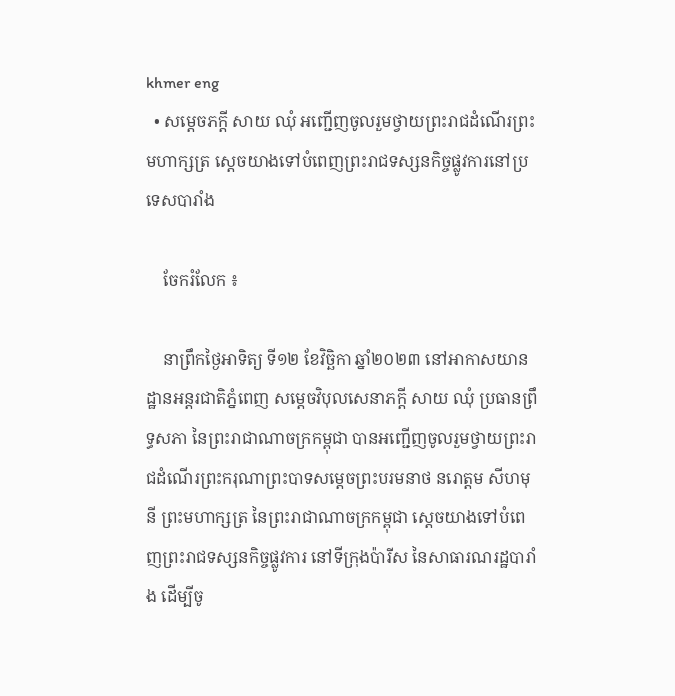khmer eng
  • សម្ដេចភក្តី សាយ ឈុំ អញ្ជើញចូលរួមថ្វាយព្រះរាជដំណើរព្រះមហាក្សត្រ ស្តេចយាងទៅបំពេញព្រះរាជទស្សនកិច្ចផ្លូវការនៅប្រទេសបារាំង

    ចែករំលែក ៖

    នាព្រឹកថ្ងៃអាទិត្យ ទី១២ ខែវិច្ឆិកា ឆ្នាំ២០២៣ នៅអាកាសយានដ្ឋានអន្តរជាតិភ្នំពេញ សម្តេចវិបុលសេនាភក្តី សាយ ឈុំ ប្រធានព្រឹទ្ធសភា នៃព្រះរាជាណាចក្រកម្ពុជា បានអញ្ជើញចូលរួមថ្វាយព្រះរាជដំណើរព្រះករុណាព្រះបាទសម្តេចព្រះបរមនាថ នរោត្តម សីហមុនី ព្រះមហាក្សត្រ នៃព្រះរាជាណាចក្រកម្ពុជា ស្តេចយាងទៅបំពេញព្រះរាជទស្សនកិច្ចផ្លូវការ នៅទីក្រុងប៉ារីស នៃសាធារណរដ្ឋបារាំង ដើម្បីចូ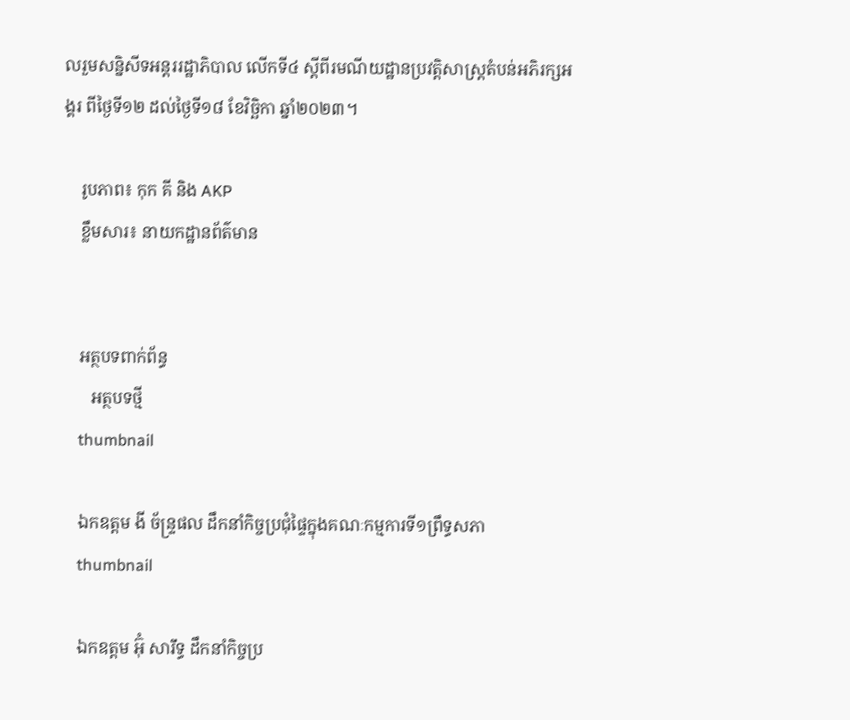លរួមសន្និសីទអន្តររដ្ឋាភិបាល លើកទី៤ ស្តីពីរមណីយដ្ឋានប្រវត្តិសាស្ត្រតំបន់អភិរក្សអង្គរ ពីថ្ងៃទី១២ ដល់ថ្ងៃទី១៨ ខែវិច្ឆិកា ឆ្នាំ២០២៣។

    រូបភាព៖ កុក គី និង AKP
    ខ្លឹមសារ៖ នាយកដ្ឋានព័ត៌មាន


    អត្ថបទពាក់ព័ន្ធ
       អត្ថបទថ្មី
    thumbnail

    ឯកឧត្តម ងី ច័ន្រ្ទផល ដឹកនាំកិច្ចប្រជុំផ្ទៃក្នុងគណៈកម្មការទី១ព្រឹទ្ធសភា
    thumbnail

    ឯកឧត្តម អ៊ុំ សារឹទ្ធ ដឹកនាំកិច្ចប្រ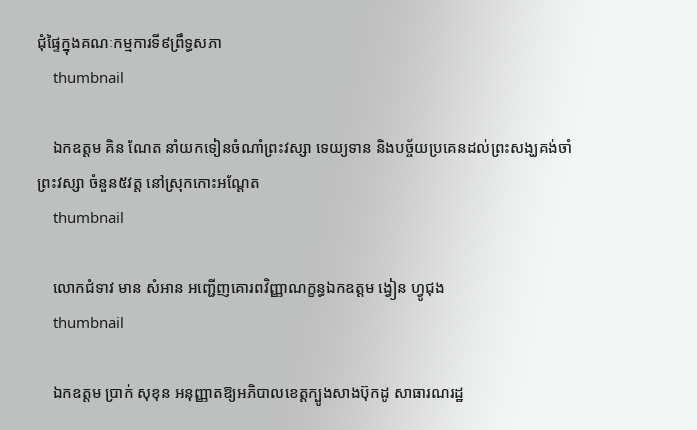ជុំផ្ទៃក្នុងគណៈកម្មការទី៩ព្រឹទ្ធសភា
    thumbnail

    ឯកឧត្ដម គិន ណែត នាំយកទៀនចំណាំព្រះវស្សា ទេយ្យទាន និងបច្ច័យប្រគេនដល់ព្រះសង្ឃគង់ចាំព្រះវស្សា ចំនួន៥វត្ត នៅស្រុកកោះអណ្ដែត
    thumbnail

    លោកជំទាវ មាន សំអាន អញ្ជើញគោរពវិញ្ញាណក្ខន្ធឯកឧត្តម ង្វៀន ហ្វូជុង
    thumbnail

    ឯកឧត្តម ប្រាក់ សុខុន អនុញ្ញាតឱ្យអភិបាលខេត្តក្បូងសាងប៊ុកដូ សាធារណរដ្ឋ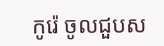កូរ៉េ ចូលជួបស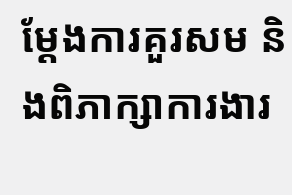ម្តែងការគួរសម និងពិភាក្សាការងារ